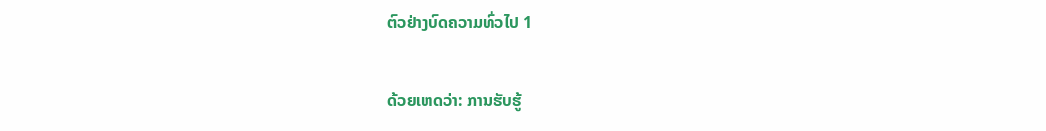ຕົວຢ່າງບົດຄວາມທົ່ວໄປ 1

ດ້ວຍເຫດວ່າ: ການຮັບຮູ້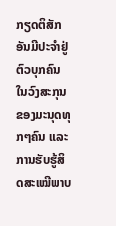ກຽດຕິສັກອັນມີປະຈຳຢູ່ຕົວບຸກຄົນໃນວົງສະກຸນຂອງມະນຸດທຸກໆຄົນ ແລະ ການຮັບຮູ້ສິດສະເໝີພາບ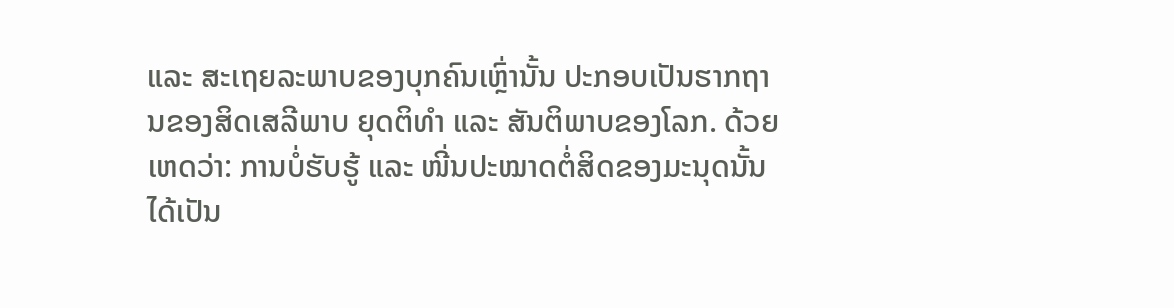ແລະ ສະເຖຍລະພາບຂອງບຸກຄົນເຫຼົ່ານັ້ນ ປະກອບເປັນຮາກຖານຂອງສິດເສລີພາບ ຍຸດຕິທຳ ແລະ ສັນຕິພາບຂອງໂລກ. ດ້ວຍເຫດວ່າ: ການບໍ່ຮັບຮູ້ ແລະ ໜີ່ນປະໝາດຕໍ່ສິດຂອງມະນຸດນັ້ນໄດ້ເປັນ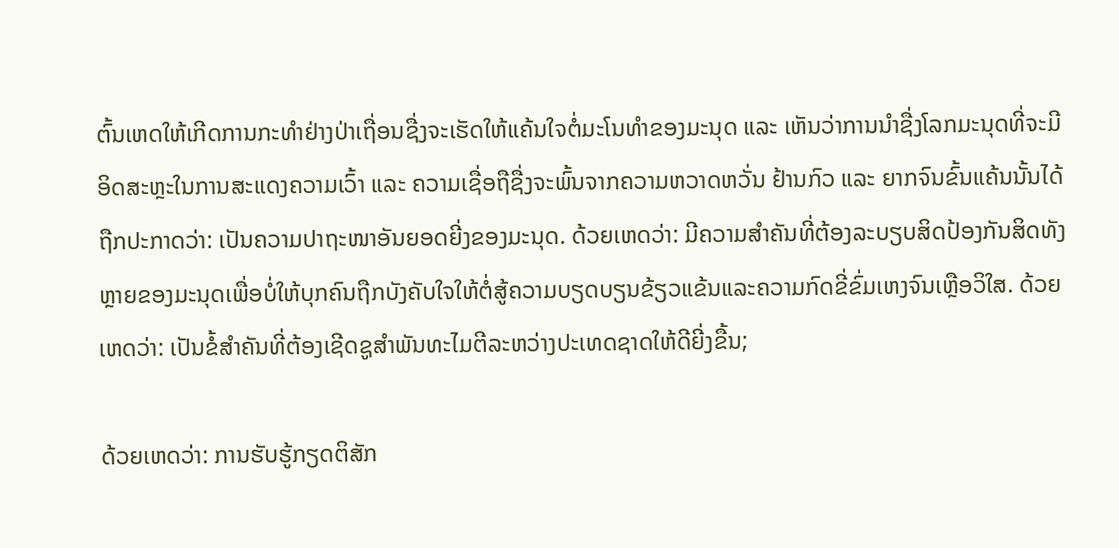ຕົ້ນເຫດໃຫ້ເກີດການກະທຳຢ່າງປ່າເຖື່ອນຊື່ງຈະເຮັດໃຫ້ແຄ້ນໃຈຕໍ່ມະໂນທຳຂອງມະນຸດ ແລະ ເຫັນວ່າການນຳຊື່ງໂລກມະນຸດທີ່ຈະມີອິດສະຫຼະໃນການສະແດງຄວາມເວົ້າ ແລະ ຄວາມເຊື່ອຖືຊື່ງຈະພົ້ນຈາກຄວາມຫວາດຫວັ່ນ ຢ້ານກົວ ແລະ ຍາກຈົນຂົ້ນແຄ້ນນັ້ນໄດ້ຖືກປະກາດວ່າ: ເປັນຄວາມປາຖະໜາອັນຍອດຍີ່ງຂອງມະນຸດ. ດ້ວຍເຫດວ່າ: ມີຄວາມສຳຄັນທີ່ຕ້ອງລະບຽບສິດປ້ອງກັນສິດທັງຫຼາຍຂອງມະນຸດເພື່ອບໍ່ໃຫ້ບຸກຄົນຖືກບັງຄັບໃຈໃຫ້ຕໍ່ສູ້ຄວາມບຽດບຽນຂ້ຽວແຂ້ນແລະຄວາມກົດຂີ່ຂົ່ມເຫງຈົນເຫຼືອວິໃສ. ດ້ວຍເຫດວ່າ: ເປັນຂໍ້ສຳຄັນທີ່ຕ້ອງເຊີດຊູສຳພັນທະໄມຕີລະຫວ່າງປະເທດຊາດໃຫ້ດີຍີ່ງຂື້ນ;

ດ້ວຍເຫດວ່າ: ການຮັບຮູ້ກຽດຕິສັກ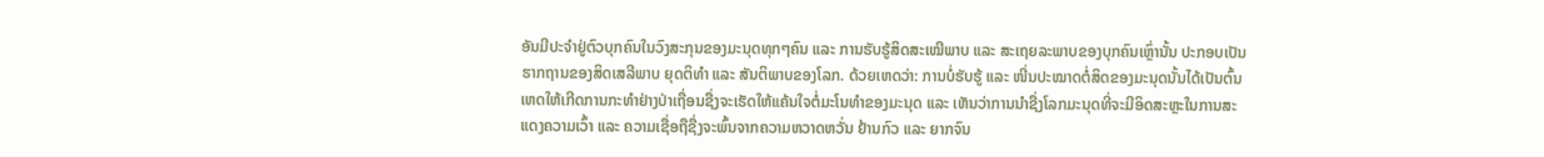ອັນມີປະຈຳຢູ່ຕົວບຸກຄົນໃນວົງສະກຸນຂອງມະນຸດທຸກໆຄົນ ແລະ ການຮັບຮູ້ສິດສະເໝີພາບ ແລະ ສະເຖຍລະພາບຂອງບຸກຄົນເຫຼົ່ານັ້ນ ປະກອບເປັນຮາກຖານຂອງສິດເສລີພາບ ຍຸດຕິທຳ ແລະ ສັນຕິພາບຂອງໂລກ. ດ້ວຍເຫດວ່າ: ການບໍ່ຮັບຮູ້ ແລະ ໜີ່ນປະໝາດຕໍ່ສິດຂອງມະນຸດນັ້ນໄດ້ເປັນຕົ້ນເຫດໃຫ້ເກີດການກະທຳຢ່າງປ່າເຖື່ອນຊື່ງຈະເຮັດໃຫ້ແຄ້ນໃຈຕໍ່ມະໂນທຳຂອງມະນຸດ ແລະ ເຫັນວ່າການນຳຊື່ງໂລກມະນຸດທີ່ຈະມີອິດສະຫຼະໃນການສະແດງຄວາມເວົ້າ ແລະ ຄວາມເຊື່ອຖືຊື່ງຈະພົ້ນຈາກຄວາມຫວາດຫວັ່ນ ຢ້ານກົວ ແລະ ຍາກຈົນ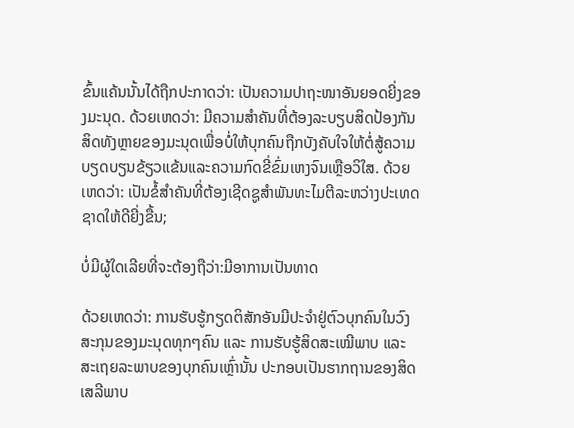ຂົ້ນແຄ້ນນັ້ນໄດ້ຖືກປະກາດວ່າ: ເປັນຄວາມປາຖະໜາອັນຍອດຍີ່ງຂອງມະນຸດ. ດ້ວຍເຫດວ່າ: ມີຄວາມສຳຄັນທີ່ຕ້ອງລະບຽບສິດປ້ອງກັນສິດທັງຫຼາຍຂອງມະນຸດເພື່ອບໍ່ໃຫ້ບຸກຄົນຖືກບັງຄັບໃຈໃຫ້ຕໍ່ສູ້ຄວາມບຽດບຽນຂ້ຽວແຂ້ນແລະຄວາມກົດຂີ່ຂົ່ມເຫງຈົນເຫຼືອວິໃສ. ດ້ວຍເຫດວ່າ: ເປັນຂໍ້ສຳຄັນທີ່ຕ້ອງເຊີດຊູສຳພັນທະໄມຕີລະຫວ່າງປະເທດຊາດໃຫ້ດີຍີ່ງຂື້ນ;

ບໍ່ມີຜູ້ໃດເລີຍທີ່ຈະຕ້ອງຖືວ່າ:ມີອາການເປັນທາດ

ດ້ວຍເຫດວ່າ: ການຮັບຮູ້ກຽດຕິສັກອັນມີປະຈຳຢູ່ຕົວບຸກຄົນໃນວົງສະກຸນຂອງມະນຸດທຸກໆຄົນ ແລະ ການຮັບຮູ້ສິດສະເໝີພາບ ແລະ ສະເຖຍລະພາບຂອງບຸກຄົນເຫຼົ່ານັ້ນ ປະກອບເປັນຮາກຖານຂອງສິດເສລີພາບ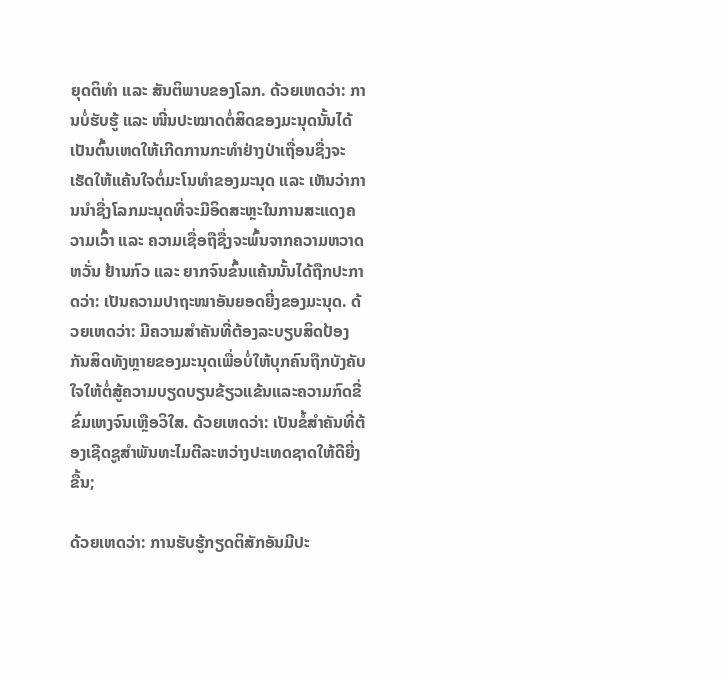ຍຸດຕິທຳ ແລະ ສັນຕິພາບຂອງໂລກ. ດ້ວຍເຫດວ່າ: ການບໍ່ຮັບຮູ້ ແລະ ໜີ່ນປະໝາດຕໍ່ສິດຂອງມະນຸດນັ້ນໄດ້ເປັນຕົ້ນເຫດໃຫ້ເກີດການກະທຳຢ່າງປ່າເຖື່ອນຊື່ງຈະເຮັດໃຫ້ແຄ້ນໃຈຕໍ່ມະໂນທຳຂອງມະນຸດ ແລະ ເຫັນວ່າການນຳຊື່ງໂລກມະນຸດທີ່ຈະມີອິດສະຫຼະໃນການສະແດງຄວາມເວົ້າ ແລະ ຄວາມເຊື່ອຖືຊື່ງຈະພົ້ນຈາກຄວາມຫວາດຫວັ່ນ ຢ້ານກົວ ແລະ ຍາກຈົນຂົ້ນແຄ້ນນັ້ນໄດ້ຖືກປະກາດວ່າ: ເປັນຄວາມປາຖະໜາອັນຍອດຍີ່ງຂອງມະນຸດ. ດ້ວຍເຫດວ່າ: ມີຄວາມສຳຄັນທີ່ຕ້ອງລະບຽບສິດປ້ອງກັນສິດທັງຫຼາຍຂອງມະນຸດເພື່ອບໍ່ໃຫ້ບຸກຄົນຖືກບັງຄັບໃຈໃຫ້ຕໍ່ສູ້ຄວາມບຽດບຽນຂ້ຽວແຂ້ນແລະຄວາມກົດຂີ່ຂົ່ມເຫງຈົນເຫຼືອວິໃສ. ດ້ວຍເຫດວ່າ: ເປັນຂໍ້ສຳຄັນທີ່ຕ້ອງເຊີດຊູສຳພັນທະໄມຕີລະຫວ່າງປະເທດຊາດໃຫ້ດີຍີ່ງຂື້ນ;

ດ້ວຍເຫດວ່າ: ການຮັບຮູ້ກຽດຕິສັກອັນມີປະ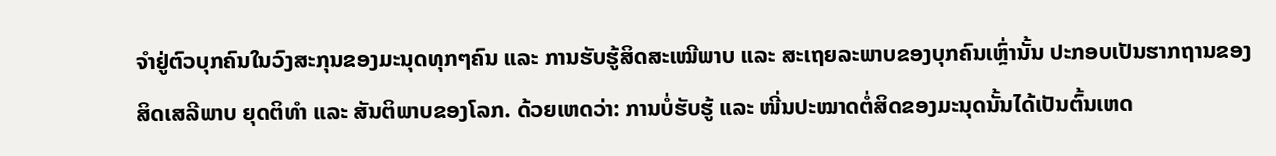ຈຳຢູ່ຕົວບຸກຄົນໃນວົງສະກຸນຂອງມະນຸດທຸກໆຄົນ ແລະ ການຮັບຮູ້ສິດສະເໝີພາບ ແລະ ສະເຖຍລະພາບຂອງບຸກຄົນເຫຼົ່ານັ້ນ ປະກອບເປັນຮາກຖານຂອງສິດເສລີພາບ ຍຸດຕິທຳ ແລະ ສັນຕິພາບຂອງໂລກ. ດ້ວຍເຫດວ່າ: ການບໍ່ຮັບຮູ້ ແລະ ໜີ່ນປະໝາດຕໍ່ສິດຂອງມະນຸດນັ້ນໄດ້ເປັນຕົ້ນເຫດ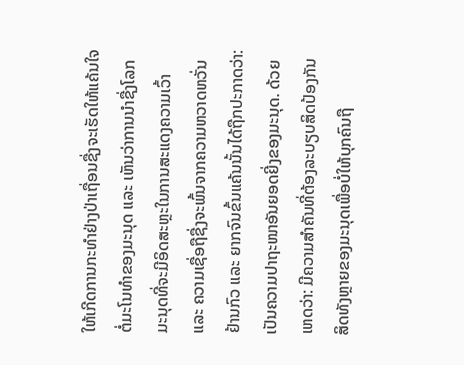ໃຫ້ເກີດການກະທຳຢ່າງປ່າເຖື່ອນຊື່ງຈະເຮັດໃຫ້ແຄ້ນໃຈຕໍ່ມະໂນທຳຂອງມະນຸດ ແລະ ເຫັນວ່າການນຳຊື່ງໂລກມະນຸດທີ່ຈະມີອິດສະຫຼະໃນການສະແດງຄວາມເວົ້າ ແລະ ຄວາມເຊື່ອຖືຊື່ງຈະພົ້ນຈາກຄວາມຫວາດຫວັ່ນ ຢ້ານກົວ ແລະ ຍາກຈົນຂົ້ນແຄ້ນນັ້ນໄດ້ຖືກປະກາດວ່າ: ເປັນຄວາມປາຖະໜາອັນຍອດຍີ່ງຂອງມະນຸດ. ດ້ວຍເຫດວ່າ: ມີຄວາມສຳຄັນທີ່ຕ້ອງລະບຽບສິດປ້ອງກັນສິດທັງຫຼາຍຂອງມະນຸດເພື່ອບໍ່ໃຫ້ບຸກຄົນຖື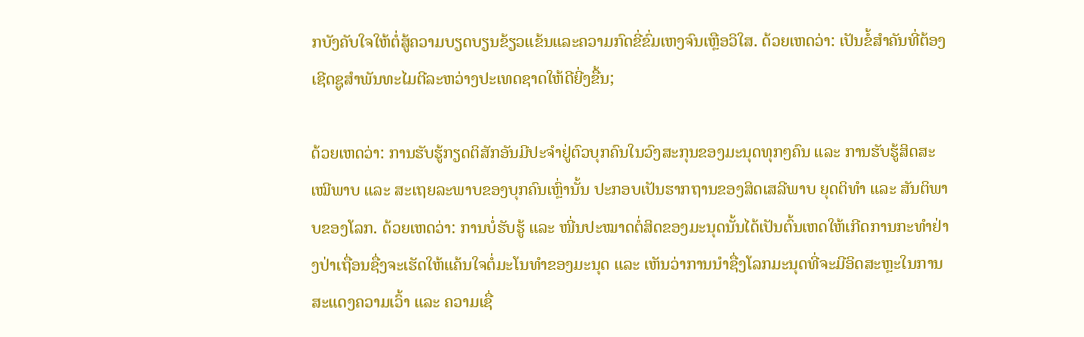ກບັງຄັບໃຈໃຫ້ຕໍ່ສູ້ຄວາມບຽດບຽນຂ້ຽວແຂ້ນແລະຄວາມກົດຂີ່ຂົ່ມເຫງຈົນເຫຼືອວິໃສ. ດ້ວຍເຫດວ່າ: ເປັນຂໍ້ສຳຄັນທີ່ຕ້ອງເຊີດຊູສຳພັນທະໄມຕີລະຫວ່າງປະເທດຊາດໃຫ້ດີຍີ່ງຂື້ນ;

ດ້ວຍເຫດວ່າ: ການຮັບຮູ້ກຽດຕິສັກອັນມີປະຈຳຢູ່ຕົວບຸກຄົນໃນວົງສະກຸນຂອງມະນຸດທຸກໆຄົນ ແລະ ການຮັບຮູ້ສິດສະເໝີພາບ ແລະ ສະເຖຍລະພາບຂອງບຸກຄົນເຫຼົ່ານັ້ນ ປະກອບເປັນຮາກຖານຂອງສິດເສລີພາບ ຍຸດຕິທຳ ແລະ ສັນຕິພາບຂອງໂລກ. ດ້ວຍເຫດວ່າ: ການບໍ່ຮັບຮູ້ ແລະ ໜີ່ນປະໝາດຕໍ່ສິດຂອງມະນຸດນັ້ນໄດ້ເປັນຕົ້ນເຫດໃຫ້ເກີດການກະທຳຢ່າງປ່າເຖື່ອນຊື່ງຈະເຮັດໃຫ້ແຄ້ນໃຈຕໍ່ມະໂນທຳຂອງມະນຸດ ແລະ ເຫັນວ່າການນຳຊື່ງໂລກມະນຸດທີ່ຈະມີອິດສະຫຼະໃນການສະແດງຄວາມເວົ້າ ແລະ ຄວາມເຊື່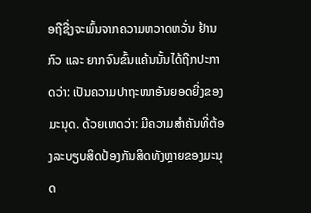ອຖືຊື່ງຈະພົ້ນຈາກຄວາມຫວາດຫວັ່ນ ຢ້ານກົວ ແລະ ຍາກຈົນຂົ້ນແຄ້ນນັ້ນໄດ້ຖືກປະກາດວ່າ: ເປັນຄວາມປາຖະໜາອັນຍອດຍີ່ງຂອງມະນຸດ. ດ້ວຍເຫດວ່າ: ມີຄວາມສຳຄັນທີ່ຕ້ອງລະບຽບສິດປ້ອງກັນສິດທັງຫຼາຍຂອງມະນຸດ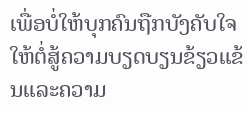ເພື່ອບໍ່ໃຫ້ບຸກຄົນຖືກບັງຄັບໃຈໃຫ້ຕໍ່ສູ້ຄວາມບຽດບຽນຂ້ຽວແຂ້ນແລະຄວາມ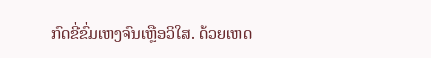ກົດຂີ່ຂົ່ມເຫງຈົນເຫຼືອວິໃສ. ດ້ວຍເຫດ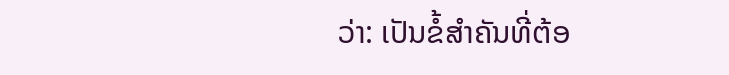ວ່າ: ເປັນຂໍ້ສຳຄັນທີ່ຕ້ອ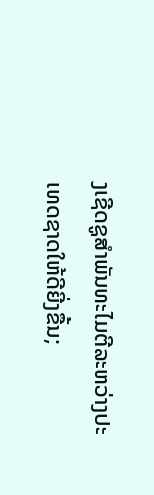ງເຊີດຊູສຳພັນທະໄມຕີລະຫວ່າງປະເທດຊາດໃຫ້ດີຍີ່ງຂື້ນ;